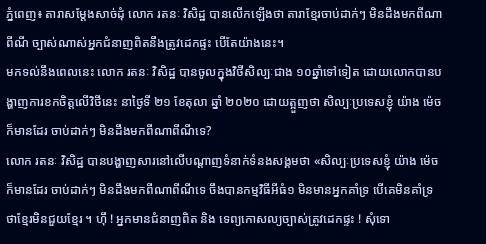ភ្នំពេញ៖ តារាសម្តែងសាច់ដុំ លោក រតនៈ វិសិដ្ឋ បានលើកឡើងថា តារាខ្មែរចាប់ដាក់ៗ មិនដឹងមកពីណាពីណី ច្បាស់ណាស់អ្នកជំនាញពិតនឹងត្រូវដេកផ្ទះ បើតែយ៉ាងនេះ។
មកទល់នឹងពេលនេះ លោក រតនៈ វិសិដ្ឋ បានចូលក្នុងវិថីសិល្បៈជាង ១០ឆ្នាំទៅទៀត ដោយលោកបានបង្ហាញការខកចិត្តលើវិថីនេះ នាថ្ងៃទី ២១ ខែតុលា ឆ្នាំ ២០២០ ដោយត្អួញថា សិល្បៈប្រទេសខ្ញុំ យ៉ាង ម៉េច ក៏មានដែរ ចាប់ដាក់ៗ មិនដឹងមកពីណាពីណីទេ?
លោក រតនៈ វិសិដ្ឋ បានបង្ហាញសារនៅលើបណ្តាញទំនាក់ទំនងសង្គមថា «សិល្បៈប្រទេសខ្ញុំ យ៉ាង ម៉េច ក៏មានដែរ ចាប់ដាក់ៗ មិនដឹងមកពីណាពីណីទេ ចឹងបានកម្មវិធីអីធំ១ មិនមានអ្នកគាំទ្រ បើគេមិនគាំទ្រ ថាខ្មែរមិនជួយខ្មែរ ។ ហ៊ឹ ! អ្នកមានជំនាញពិត និង ទេព្យកោសល្យច្បាស់ត្រូវដេកផ្ទះ ! សុំទោ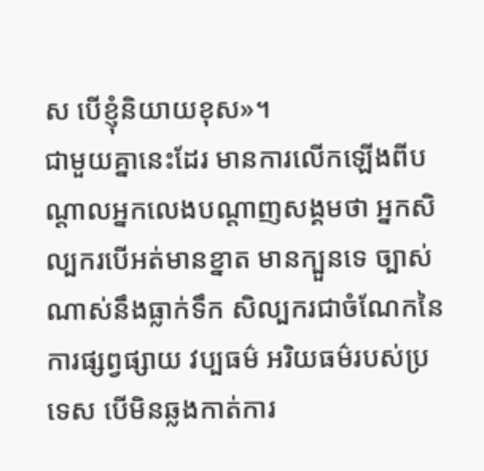ស បើខ្ញុំនិយាយខុស»។
ជាមួយគ្នានេះដែរ មានការលើកឡើងពីបណ្តាលអ្នកលេងបណ្តាញសង្គមថា អ្នកសិល្បករបើអត់មានខ្នាត មានក្បួនទេ ច្បាស់ណាស់នឹងធ្លាក់ទឹក សិល្បករជាចំណែកនៃការផ្សព្វផ្សាយ វប្បធម៌ អរិយធម៌របស់ប្រទេស បើមិនឆ្លងកាត់ការ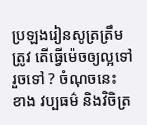ប្រឡងរៀនសូត្រត្រឹមត្រូវ តើធ្វើម៉េចឲ្យល្អទៅរួចទៅ ? ចំណុចនេះ ខាង វប្បធម៌ និងវិចិត្រ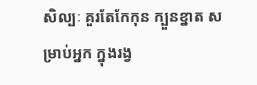សិល្បៈ គួរតែកែកុន ក្បួនខ្នាត សម្រាប់អ្នក ក្នុងរង្វ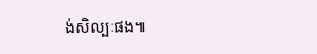ង់សិល្បៈផង៕